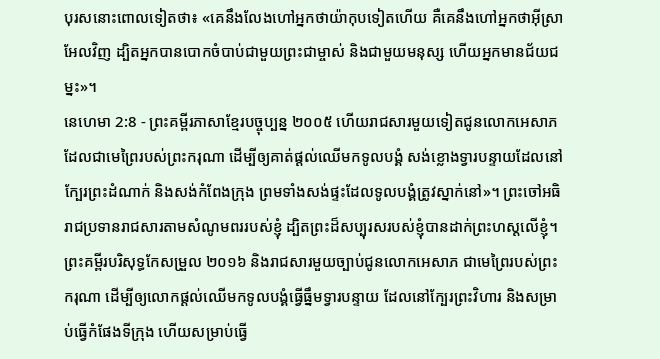បុរសនោះពោលទៀតថា៖ «គេនឹងលែងហៅអ្នកថាយ៉ាកុបទៀតហើយ គឺគេនឹងហៅអ្នកថាអ៊ីស្រាអែលវិញ ដ្បិតអ្នកបានបោកចំបាប់ជាមួយព្រះជាម្ចាស់ និងជាមួយមនុស្ស ហើយអ្នកមានជ័យជម្នះ»។
នេហេមា 2:8 - ព្រះគម្ពីរភាសាខ្មែរបច្ចុប្បន្ន ២០០៥ ហើយរាជសារមួយទៀតជូនលោកអេសាភ ដែលជាមេព្រៃរបស់ព្រះករុណា ដើម្បីឲ្យគាត់ផ្ដល់ឈើមកទូលបង្គំ សង់ខ្លោងទ្វារបន្ទាយដែលនៅក្បែរព្រះដំណាក់ និងសង់កំពែងក្រុង ព្រមទាំងសង់ផ្ទះដែលទូលបង្គំត្រូវស្នាក់នៅ»។ ព្រះចៅអធិរាជប្រទានរាជសារតាមសំណូមពររបស់ខ្ញុំ ដ្បិតព្រះដ៏សប្បុរសរបស់ខ្ញុំបានដាក់ព្រះហស្ដលើខ្ញុំ។ ព្រះគម្ពីរបរិសុទ្ធកែសម្រួល ២០១៦ និងរាជសារមួយច្បាប់ជូនលោកអេសាភ ជាមេព្រៃរបស់ព្រះករុណា ដើម្បីឲ្យលោកផ្ដល់ឈើមកទូលបង្គំធ្វើធ្នឹមទ្វារបន្ទាយ ដែលនៅក្បែរព្រះវិហារ និងសម្រាប់ធ្វើកំផែងទីក្រុង ហើយសម្រាប់ធ្វើ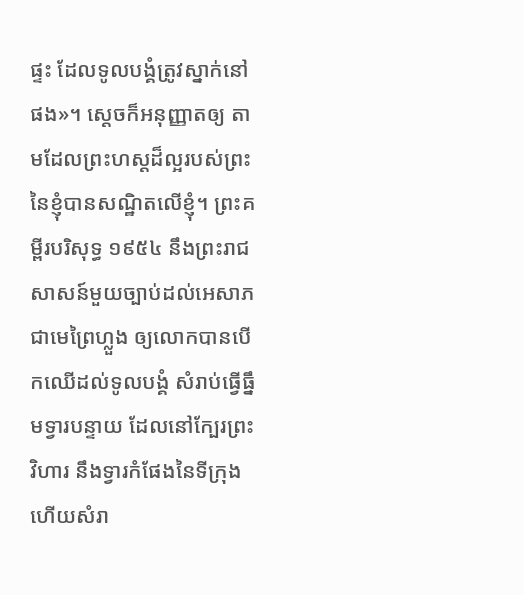ផ្ទះ ដែលទូលបង្គំត្រូវស្នាក់នៅផង»។ ស្តេចក៏អនុញ្ញាតឲ្យ តាមដែលព្រះហស្តដ៏ល្អរបស់ព្រះនៃខ្ញុំបានសណ្ឋិតលើខ្ញុំ។ ព្រះគម្ពីរបរិសុទ្ធ ១៩៥៤ នឹងព្រះរាជសាសន៍មួយច្បាប់ដល់អេសាភ ជាមេព្រៃហ្លួង ឲ្យលោកបានបើកឈើដល់ទូលបង្គំ សំរាប់ធ្វើធ្នឹមទ្វារបន្ទាយ ដែលនៅក្បែរព្រះវិហារ នឹងទ្វារកំផែងនៃទីក្រុង ហើយសំរា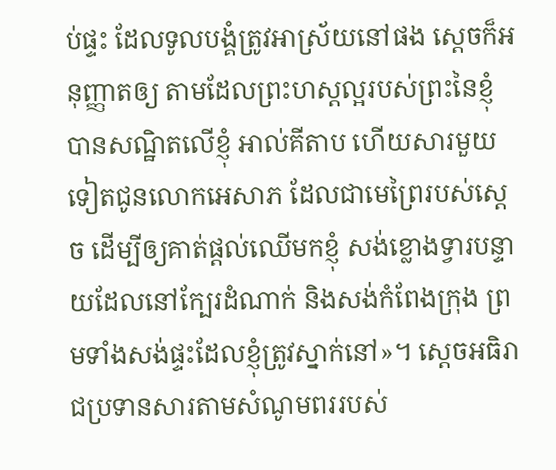ប់ផ្ទះ ដែលទូលបង្គំត្រូវអាស្រ័យនៅផង ស្តេចក៏អនុញ្ញាតឲ្យ តាមដែលព្រះហស្តល្អរបស់ព្រះនៃខ្ញុំបានសណ្ឋិតលើខ្ញុំ អាល់គីតាប ហើយសារមួយទៀតជូនលោកអេសាភ ដែលជាមេព្រៃរបស់ស្តេច ដើម្បីឲ្យគាត់ផ្តល់ឈើមកខ្ញុំ សង់ខ្លោងទ្វារបន្ទាយដែលនៅក្បែរដំណាក់ និងសង់កំពែងក្រុង ព្រមទាំងសង់ផ្ទះដែលខ្ញុំត្រូវស្នាក់នៅ»។ ស្តេចអធិរាជប្រទានសារតាមសំណូមពររបស់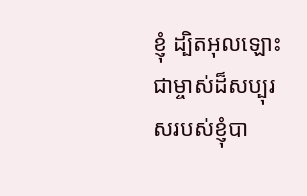ខ្ញុំ ដ្បិតអុលឡោះជាម្ចាស់ដ៏សប្បុរសរបស់ខ្ញុំបា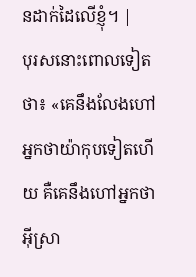នដាក់ដៃលើខ្ញុំ។ |
បុរសនោះពោលទៀតថា៖ «គេនឹងលែងហៅអ្នកថាយ៉ាកុបទៀតហើយ គឺគេនឹងហៅអ្នកថាអ៊ីស្រា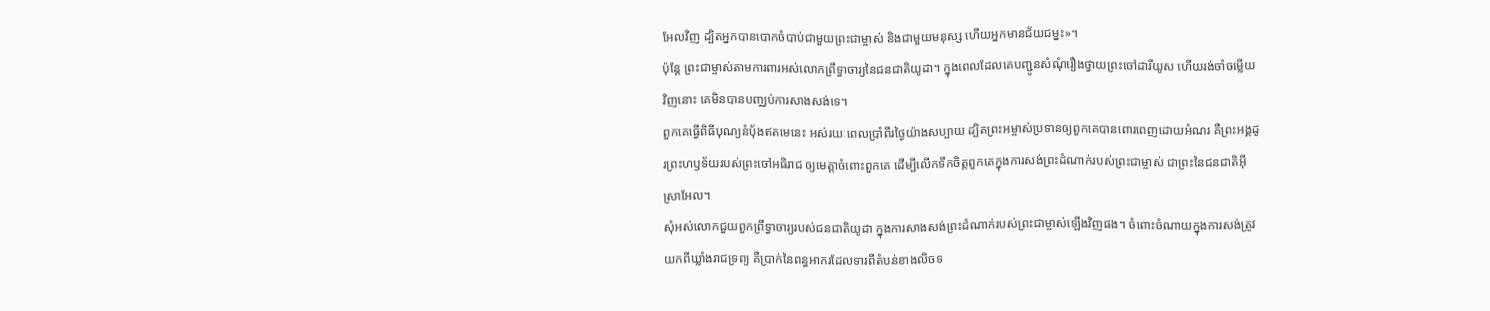អែលវិញ ដ្បិតអ្នកបានបោកចំបាប់ជាមួយព្រះជាម្ចាស់ និងជាមួយមនុស្ស ហើយអ្នកមានជ័យជម្នះ»។
ប៉ុន្តែ ព្រះជាម្ចាស់តាមការពារអស់លោកព្រឹទ្ធាចារ្យនៃជនជាតិយូដា។ ក្នុងពេលដែលគេបញ្ជូនសំណុំរឿងថ្វាយព្រះចៅដារីយូស ហើយរង់ចាំចម្លើយវិញនោះ គេមិនបានបញ្ឈប់ការសាងសង់ទេ។
ពួកគេធ្វើពិធីបុណ្យនំបុ័ងឥតមេនេះ អស់រយៈពេលប្រាំពីរថ្ងៃយ៉ាងសប្បាយ ដ្បិតព្រះអម្ចាស់ប្រទានឲ្យពួកគេបានពោរពេញដោយអំណរ គឺព្រះអង្គដូរព្រះហឫទ័យរបស់ព្រះចៅអធិរាជ ឲ្យមេត្តាចំពោះពួកគេ ដើម្បីលើកទឹកចិត្តពួកគេក្នុងការសង់ព្រះដំណាក់របស់ព្រះជាម្ចាស់ ជាព្រះនៃជនជាតិអ៊ីស្រាអែល។
សុំអស់លោកជួយពួកព្រឹទ្ធាចារ្យរបស់ជនជាតិយូដា ក្នុងការសាងសង់ព្រះដំណាក់របស់ព្រះជាម្ចាស់ឡើងវិញផង។ ចំពោះចំណាយក្នុងការសង់ត្រូវយកពីឃ្លាំងរាជទ្រព្យ គឺប្រាក់នៃពន្ធអាករដែលទារពីតំបន់ខាងលិចទ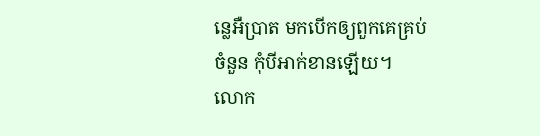ន្លេអឺប្រាត មកបើកឲ្យពួកគេគ្រប់ចំនួន កុំបីអាក់ខានឡើយ។
លោក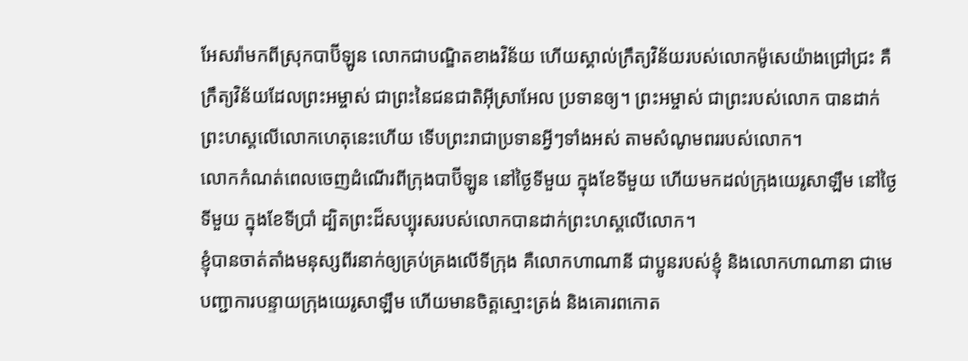អែសរ៉ាមកពីស្រុកបាប៊ីឡូន លោកជាបណ្ឌិតខាងវិន័យ ហើយស្គាល់ក្រឹត្យវិន័យរបស់លោកម៉ូសេយ៉ាងជ្រៅជ្រះ គឺក្រឹត្យវិន័យដែលព្រះអម្ចាស់ ជាព្រះនៃជនជាតិអ៊ីស្រាអែល ប្រទានឲ្យ។ ព្រះអម្ចាស់ ជាព្រះរបស់លោក បានដាក់ព្រះហស្ដលើលោកហេតុនេះហើយ ទើបព្រះរាជាប្រទានអ្វីៗទាំងអស់ តាមសំណូមពររបស់លោក។
លោកកំណត់ពេលចេញដំណើរពីក្រុងបាប៊ីឡូន នៅថ្ងៃទីមួយ ក្នុងខែទីមួយ ហើយមកដល់ក្រុងយេរូសាឡឹម នៅថ្ងៃទីមួយ ក្នុងខែទីប្រាំ ដ្បិតព្រះដ៏សប្បុរសរបស់លោកបានដាក់ព្រះហស្ដលើលោក។
ខ្ញុំបានចាត់តាំងមនុស្សពីរនាក់ឲ្យគ្រប់គ្រងលើទីក្រុង គឺលោកហាណានី ជាប្អូនរបស់ខ្ញុំ និងលោកហាណានា ជាមេបញ្ជាការបន្ទាយក្រុងយេរូសាឡឹម ហើយមានចិត្តស្មោះត្រង់ និងគោរពកោត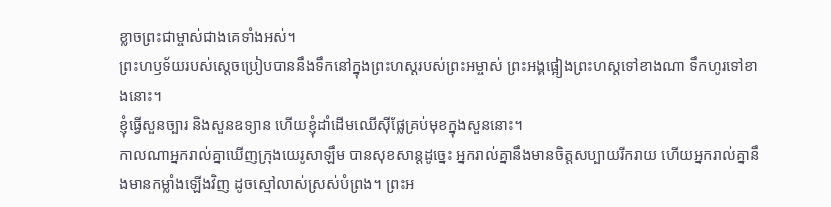ខ្លាចព្រះជាម្ចាស់ជាងគេទាំងអស់។
ព្រះហឫទ័យរបស់ស្ដេចប្រៀបបាននឹងទឹកនៅក្នុងព្រះហស្ដរបស់ព្រះអម្ចាស់ ព្រះអង្គផ្អៀងព្រះហស្ដទៅខាងណា ទឹកហូរទៅខាងនោះ។
ខ្ញុំធ្វើសួនច្បារ និងសួនឧទ្យាន ហើយខ្ញុំដាំដើមឈើស៊ីផ្លែគ្រប់មុខក្នុងសួននោះ។
កាលណាអ្នករាល់គ្នាឃើញក្រុងយេរូសាឡឹម បានសុខសាន្តដូច្នេះ អ្នករាល់គ្នានឹងមានចិត្តសប្បាយរីករាយ ហើយអ្នករាល់គ្នានឹងមានកម្លាំងឡើងវិញ ដូចស្មៅលាស់ស្រស់បំព្រង។ ព្រះអ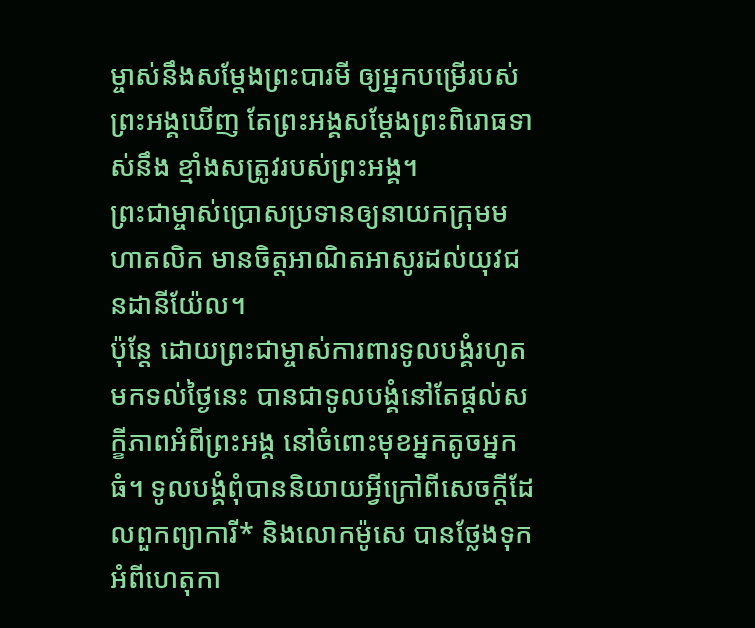ម្ចាស់នឹងសម្តែងព្រះបារមី ឲ្យអ្នកបម្រើរបស់ព្រះអង្គឃើញ តែព្រះអង្គសម្តែងព្រះពិរោធទាស់នឹង ខ្មាំងសត្រូវរបស់ព្រះអង្គ។
ព្រះជាម្ចាស់ប្រោសប្រទានឲ្យនាយកក្រុមមហាតលិក មានចិត្តអាណិតអាសូរដល់យុវជនដានីយ៉ែល។
ប៉ុន្តែ ដោយព្រះជាម្ចាស់ការពារទូលបង្គំរហូតមកទល់ថ្ងៃនេះ បានជាទូលបង្គំនៅតែផ្ដល់សក្ខីភាពអំពីព្រះអង្គ នៅចំពោះមុខអ្នកតូចអ្នកធំ។ ទូលបង្គំពុំបាននិយាយអ្វីក្រៅពីសេចក្ដីដែលពួកព្យាការី* និងលោកម៉ូសេ បានថ្លែងទុកអំពីហេតុកា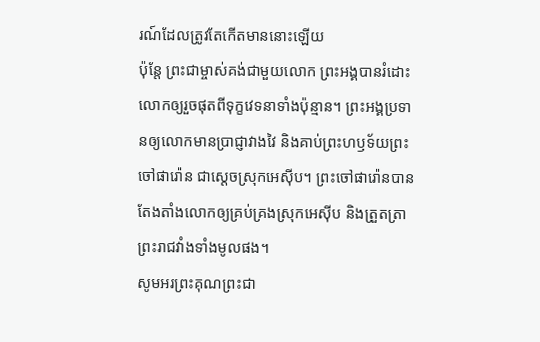រណ៍ដែលត្រូវតែកើតមាននោះឡើយ
ប៉ុន្តែ ព្រះជាម្ចាស់គង់ជាមួយលោក ព្រះអង្គបានរំដោះលោកឲ្យរួចផុតពីទុក្ខវេទនាទាំងប៉ុន្មាន។ ព្រះអង្គប្រទានឲ្យលោកមានប្រាជ្ញាវាងវៃ និងគាប់ព្រះហឫទ័យព្រះចៅផារ៉ោន ជាស្ដេចស្រុកអេស៊ីប។ ព្រះចៅផារ៉ោនបានតែងតាំងលោកឲ្យគ្រប់គ្រងស្រុកអេស៊ីប និងត្រួតត្រាព្រះរាជវាំងទាំងមូលផង។
សូមអរព្រះគុណព្រះជា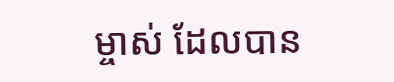ម្ចាស់ ដែលបាន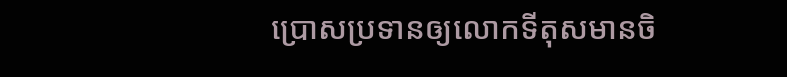ប្រោសប្រទានឲ្យលោកទីតុសមានចិ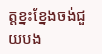ត្តខ្នះខ្នែងចង់ជួយបង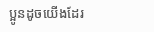ប្អូនដូចយើងដែរ